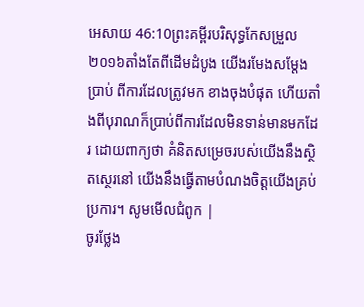អេសាយ 46:10ព្រះគម្ពីរបរិសុទ្ធកែសម្រួល ២០១៦តាំងតែពីដើមដំបូង យើងរមែងសម្ដែងប្រាប់ ពីការដែលត្រូវមក ខាងចុងបំផុត ហើយតាំងពីបុរាណក៏ប្រាប់ពីការដែលមិនទាន់មានមកដែរ ដោយពាក្យថា គំនិតសម្រេចរបស់យើងនឹងស្ថិតស្ថេរនៅ យើងនឹងធ្វើតាមបំណងចិត្តយើងគ្រប់ប្រការ។ សូមមើលជំពូក |
ចូរថ្លែង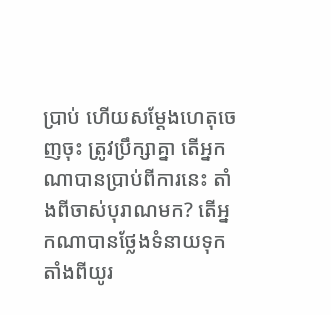ប្រាប់ ហើយសម្ដែងហេតុចេញចុះ ត្រូវប្រឹក្សាគ្នា តើអ្នកណាបានប្រាប់ពីការនេះ តាំងពីចាស់បុរាណមក? តើអ្នកណាបានថ្លែងទំនាយទុក តាំងពីយូរ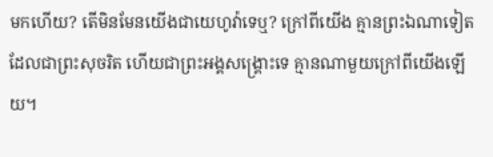មកហើយ? តើមិនមែនយើងជាយេហូវ៉ាទេឬ? ក្រៅពីយើង គ្មានព្រះឯណាទៀត ដែលជាព្រះសុចរិត ហើយជាព្រះអង្គសង្គ្រោះទេ គ្មានណាមួយក្រៅពីយើងឡើយ។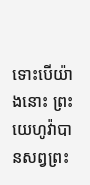ទោះបើយ៉ាងនោះ ព្រះយេហូវ៉ាបានសព្វព្រះ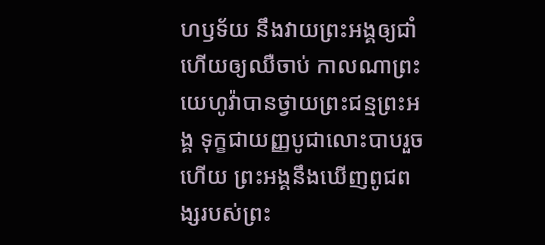ហឫទ័យ នឹងវាយព្រះអង្គឲ្យជាំ ហើយឲ្យឈឺចាប់ កាលណាព្រះយេហូវ៉ាបានថ្វាយព្រះជន្មព្រះអង្គ ទុក្ខជាយញ្ញបូជាលោះបាបរួចហើយ ព្រះអង្គនឹងឃើញពូជពង្សរបស់ព្រះ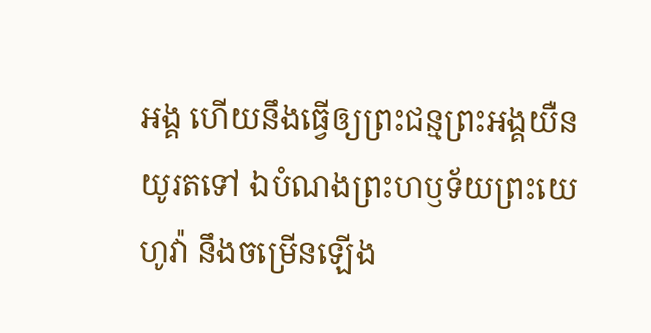អង្គ ហើយនឹងធ្វើឲ្យព្រះជន្មព្រះអង្គយឺនយូរតទៅ ឯបំណងព្រះហឫទ័យព្រះយេហូវ៉ា នឹងចម្រើនឡើង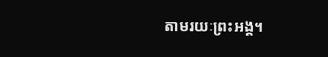តាមរយៈព្រះអង្គ។